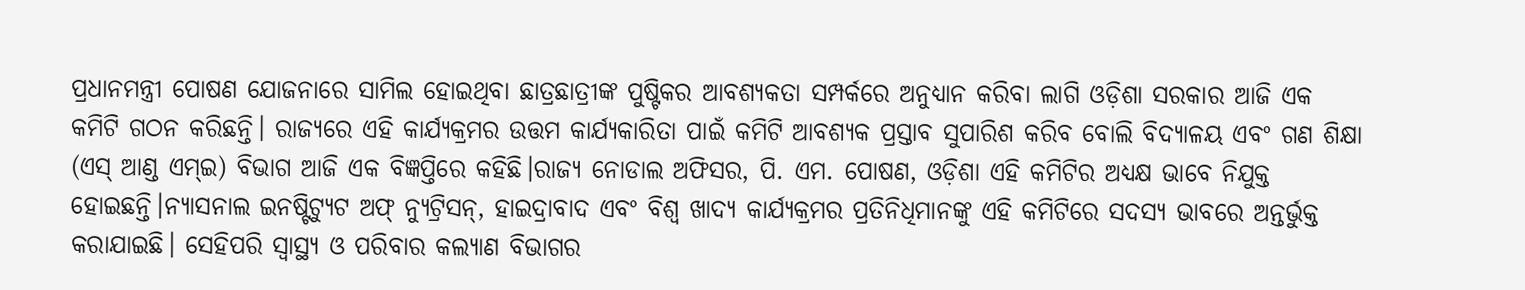ପ୍ରଧାନମନ୍ତ୍ରୀ ପୋଷଣ ଯୋଜନାରେ ସାମିଲ ହୋଇଥିବା ଛାତ୍ରଛାତ୍ରୀଙ୍କ ପୁଷ୍ଟିକର ଆବଶ୍ଯକତା ସମ୍ପର୍କରେ ଅନୁଧ୍ୟାନ କରିବା ଲାଗି ଓଡ଼ିଶା ସରକାର ଆଜି ଏକ କମିଟି ଗଠନ କରିଛନ୍ତି। ରାଜ୍ଯରେ ଏହି କାର୍ଯ୍ଯକ୍ରମର ଉତ୍ତମ କାର୍ଯ୍ଯକାରିତା ପାଇଁ କମିଟି ଆବଶ୍ଯକ ପ୍ରସ୍ତାବ ସୁପାରିଶ କରିବ ବୋଲି ବିଦ୍ୟାଳୟ ଏବଂ ଗଣ ଶିକ୍ଷା (ଏସ୍ ଆଣ୍ଡ ଏମ୍ଇ) ବିଭାଗ ଆଜି ଏକ ବିଜ୍ଞପ୍ତିରେ କହିଛି।ରାଜ୍ଯ ନୋଡାଲ ଅଫିସର, ପି. ଏମ. ପୋଷଣ, ଓଡ଼ିଶା ଏହି କମିଟିର ଅଧ୍ଯକ୍ଷ ଭାବେ ନିଯୁକ୍ତ ହୋଇଛନ୍ତି।ନ୍ୟାସନାଲ ଇନଷ୍ଟିଟ୍ୟୁଟ ଅଫ୍ ନ୍ୟୁଟ୍ରିସନ୍, ହାଇଦ୍ରାବାଦ ଏବଂ ବିଶ୍ୱ ଖାଦ୍ଯ କାର୍ଯ୍ଯକ୍ରମର ପ୍ରତିନିଧିମାନଙ୍କୁ ଏହି କମିଟିରେ ସଦସ୍ଯ ଭାବରେ ଅନ୍ତର୍ଭୁକ୍ତ କରାଯାଇଛି। ସେହିପରି ସ୍ୱାସ୍ଥ୍ଯ ଓ ପରିବାର କଲ୍ୟାଣ ବିଭାଗର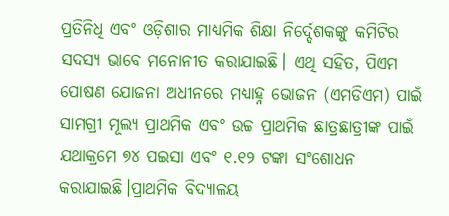ପ୍ରତିନିଧି ଏବଂ ଓଡ଼ିଶାର ମାଧ୍ଯମିକ ଶିକ୍ଷା ନିର୍ଦ୍ଦେଶକଙ୍କୁ କମିଟିର ସଦସ୍ଯ ଭାବେ ମନୋନୀତ କରାଯାଇଛି। ଏଥି ସହିତ, ପିଏମ ପୋଷଣ ଯୋଜନା ଅଧୀନରେ ମଧ୍ୟାହ୍ନ ଭୋଜନ (ଏମଡିଏମ) ପାଇଁ ସାମଗ୍ରୀ ମୂଲ୍ଯ ପ୍ରାଥମିକ ଏବଂ ଉଚ୍ଚ ପ୍ରାଥମିକ ଛାତ୍ରଛାତ୍ରୀଙ୍କ ପାଇଁ ଯଥାକ୍ରମେ ୭୪ ପଇସା ଏବଂ ୧.୧୨ ଟଙ୍କା ସଂଶୋଧନ କରାଯାଇଛି।ପ୍ରାଥମିକ ବିଦ୍ୟାଳୟ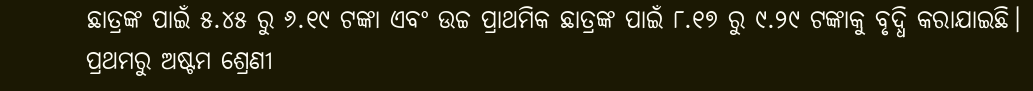ଛାତ୍ରଙ୍କ ପାଇଁ ୫.୪୫ ରୁ ୬.୧୯ ଟଙ୍କା ଏବଂ ଉଚ୍ଚ ପ୍ରାଥମିକ ଛାତ୍ରଙ୍କ ପାଇଁ ୮.୧୭ ରୁ ୯.୨୯ ଟଙ୍କାକୁ ବୃଦ୍ଧି କରାଯାଇଛି। ପ୍ରଥମରୁ ଅଷ୍ଟମ ଶ୍ରେଣୀ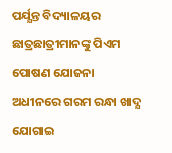ପର୍ଯ୍ଯନ୍ତ ବିଦ୍ୟାଳୟର ଛାତ୍ରଛାତ୍ରୀମାନଙ୍କୁ ପିଏମ ପୋଷଣ ଯୋଜନା ଅଧୀନରେ ଗରମ ରନ୍ଧା ଖାଦ୍ଯ ଯୋଗାଇ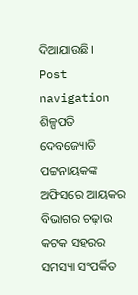ଦିଆଯାଉଛି। Post navigation ଶିଳ୍ପପତି ଦେବଜ୍ୟୋତି ପଟ୍ଟନାୟକଙ୍କ ଅଫିସରେ ଆୟକର ବିଭାଗର ଚଢ଼ାଉ କଟକ ସହରର ସମସ୍ୟା ସଂପର୍କିତ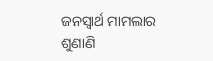ଜନସ୍ୱାର୍ଥ ମାମଲାର ଶୁଣାଣି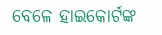ବେଳେ ହାଇକୋର୍ଟଙ୍କ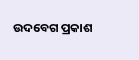ଉଦବେଗ ପ୍ରକାଶ